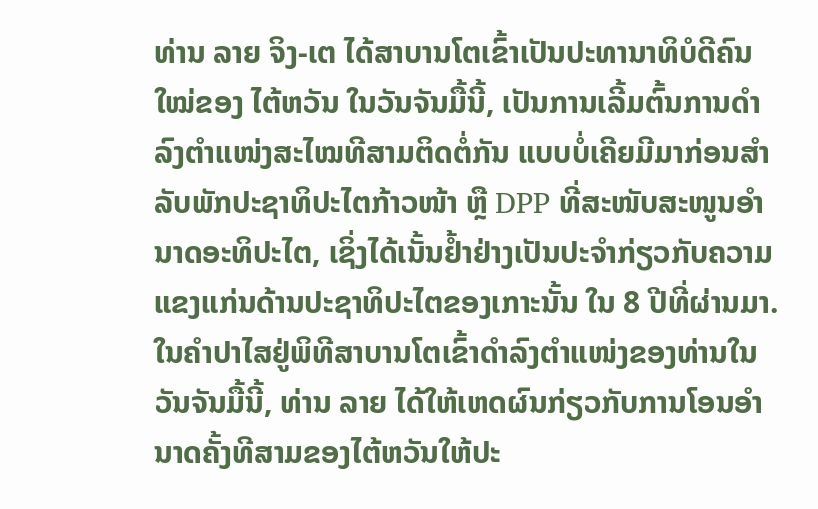ທ່ານ ລາຍ ຈິງ-ເຕ ໄດ້ສາບານໂຕເຂົ້າເປັນປະທານາທິບໍດີຄົນໃໝ່ຂອງ ໄຕ້ຫວັນ ໃນວັນຈັນມື້ນີ້, ເປັນການເລີ້ມຕົ້ນການດຳລົງຕຳແໜ່ງສະໄໝທີສາມຕິດຕໍ່ກັນ ແບບບໍ່ເຄີຍມີມາກ່ອນສຳລັບພັກປະຊາທິປະໄຕກ້າວໜ້າ ຫຼື DPP ທີ່ສະໜັບສະໜູນອຳນາດອະທິປະໄຕ, ເຊິ່ງໄດ້ເນັ້ນຢ້ຳຢ່າງເປັນປະຈຳກ່ຽວກັບຄວາມແຂງແກ່ນດ້ານປະຊາທິປະໄຕຂອງເກາະນັ້ນ ໃນ 8 ປີທີ່ຜ່ານມາ.
ໃນຄຳປາໄສຢູ່ພິທີສາບານໂຕເຂົ້າດຳລົງຕຳແໜ່ງຂອງທ່ານໃນວັນຈັນມື້ນີ້, ທ່ານ ລາຍ ໄດ້ໃຫ້ເຫດຜົນກ່ຽວກັບການໂອນອຳນາດຄັ້ງທີສາມຂອງໄຕ້ຫວັນໃຫ້ປະ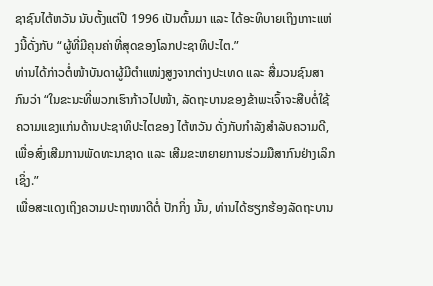ຊາຊົນໄຕ້ຫວັນ ນັບຕັ້ງແຕ່ປີ 1996 ເປັນຕົ້ນມາ ແລະ ໄດ້ອະທິບາຍເຖິງເກາະແຫ່ງນີ້ດັ່ງກັບ “ຜູ້ທີ່ມີຄຸນຄ່າທີ່ສຸດຂອງໂລກປະຊາທິປະໄຕ.”
ທ່ານໄດ້ກ່າວຕໍ່ໜ້າບັນດາຜູ້ມີຕຳແໜ່ງສູງຈາກຕ່າງປະເທດ ແລະ ສື່ມວນຊົນສາກົນວ່າ “ໃນຂະນະທີ່ພວກເຮົາກ້າວໄປໜ້າ, ລັດຖະບານຂອງຂ້າພະເຈົ້າຈະສືບຕໍ່ໃຊ້ຄວາມແຂງແກ່ນດ້ານປະຊາທິປະໄຕຂອງ ໄຕ້ຫວັນ ດັ່ງກັບກຳລັງສຳລັບຄວາມດີ, ເພື່ອສົ່ງເສີມການພັດທະນາຊາດ ແລະ ເສີມຂະຫຍາຍການຮ່ວມມືສາກົນຢ່າງເລິກເຊິ່ງ.”
ເພື່ອສະແດງເຖິງຄວາມປະຖາໜາດີຕໍ່ ປັກກິ່ງ ນັ້ນ, ທ່ານໄດ້ຮຽກຮ້ອງລັດຖະບານ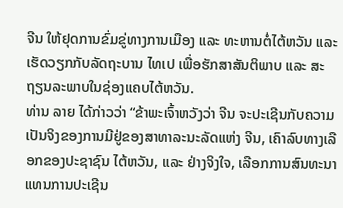ຈີນ ໃຫ້ຢຸດການຂົ່ມຂູ່ທາງການເມືອງ ແລະ ທະຫານຕໍ່ໄຕ້ຫວັນ ແລະ ເຮັດວຽກກັບລັດຖະບານ ໄທເປ ເພື່ອຮັກສາສັນຕິພາບ ແລະ ສະຖຽນລະພາບໃນຊ່ອງແຄບໄຕ້ຫວັນ.
ທ່ານ ລາຍ ໄດ້ກ່າວວ່າ “ຂ້າພະເຈົ້າຫວັງວ່າ ຈີນ ຈະປະເຊີນກັບຄວາມເປັນຈິງຂອງການມີຢູ່ຂອງສາທາລະນະລັດແຫ່ງ ຈີນ, ເຄົາລົບທາງເລືອກຂອງປະຊາຊົນ ໄຕ້ຫວັນ, ແລະ ຢ່າງຈິງໃຈ, ເລືອກການສົນທະນາແທນການປະເຊີນ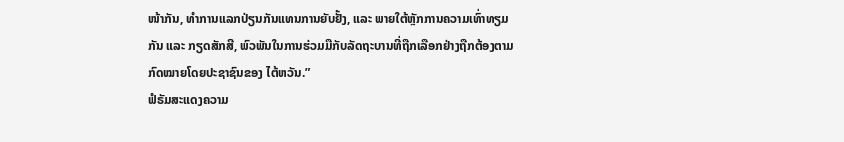ໜ້າກັນ, ທຳການແລກປ່ຽນກັນແທນການຍັບຢັ້ງ, ແລະ ພາຍໃຕ້ຫຼັກການຄວາມເທົ່າທຽມກັນ ແລະ ກຽດສັກສີ, ພົວພັນໃນການຮ່ວມມືກັບລັດຖະບານທີ່ຖືກເລືອກຢ່າງຖືກຕ້ອງຕາມກົດໝາຍໂດຍປະຊາຊົນຂອງ ໄຕ້ຫວັນ.”
ຟໍຣັມສະແດງຄວາມ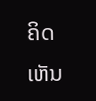ຄິດເຫັນ